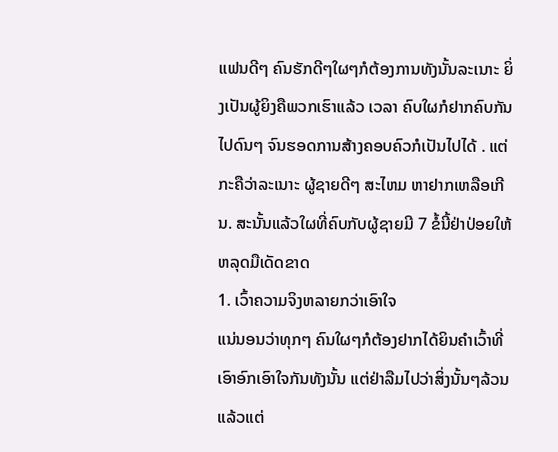ແຟນດີໆ ຄົນຮັກດີໆໃຜໆກໍຕ້ອງການທັງນັ້ນລະເນາະ ຍິ່ງເປັນຜູ້ຍິງຄືພວກເຮົາແລ້ວ ເວລາ ຄົບໃຜກໍຢາກຄົບກັນໄປດົນໆ ຈົນຮອດການສ້າງຄອບຄົວກໍເປັນໄປໄດ້ . ແຕ່ກະຄືວ່າລະເນາະ ຜູ້ຊາຍດີໆ ສະໄຫມ ຫາຢາກເຫລືອເກີນ. ສະນັ້ນແລ້ວໃຜທີ່ຄົບກັບຜູ້ຊາຍມີ 7 ຂໍ້ນີ້ຢ່າປ່ອຍໃຫ້ຫລຸດມືເດັດຂາດ
1. ເວົ້າຄວາມຈິງຫລາຍກວ່າເອົາໃຈ
ແນ່ນອນວ່າທຸກໆ ຄົນໃຜໆກໍຕ້ອງຢາກໄດ້ຍິນຄຳເວົ້າທີ່ເອົາອົກເອົາໃຈກັນທັງນັ້ນ ແຕ່ຢ່າລືມໄປວ່າສິ່ງນັ້ນໆລ້ວນແລ້ວແຕ່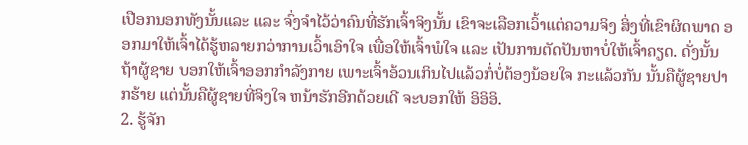ເປືອກນອກທັງນັ້ນແລະ ແລະ ຈົ່ງຈຳໄວ້ວ່າຄົນທີ່ຮັກເຈົ້າຈິງນັ້ນ ເຂົາຈະເລືອກເວົ້າແຕ່ຄວາມຈິງ ສິ່ງທີ່ເຂົາຜິດພາດ ອອກມາໃຫ້ເຈົ້າໄດ້ຮູ້ຫລາຍກວ່າການເວົ້າເອົາໃຈ ເພື່ອໃຫ້ເຈົ້າພໍໃຈ ແລະ ເປັນການຕັດປັນຫາບໍ່ໃຫ້ເຈົ້າຄຽດ. ດັ່ງນັ້ນຖ້າຜູ້ຊາຍ ບອກໃຫ້ເຈົ້າອອກກຳລັງກາຍ ເພາະເຈົ້າອ້ວນເກິນໄປແລ້ວກໍ່ບໍ່ຕ້ອງນ້ອຍໃຈ ກະແລ້ວກັນ ນັ້ນຄືຜູ້ຊາຍປາກຮ້າຍ ແຕ່ນັ້ນຄືຜູ້ຊາຍທີ່ຈິງໃຈ ຫນ້າຮັກອີກດ້ວຍເດີ ຈະບອກໃຫ້ ອິອິອິ.
2. ຮູ້ຈັກ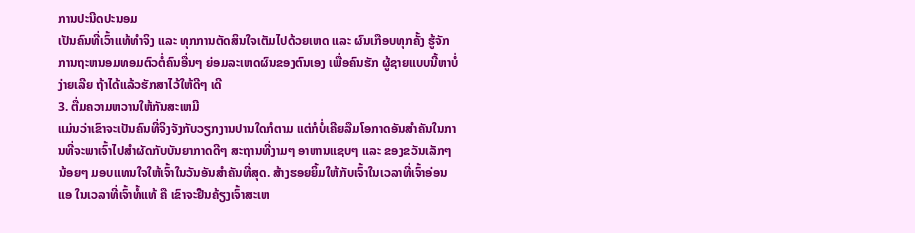ການປະນີດປະນອມ
ເປັນຄົນທີ່ເວົ້າແທ້ທຳຈິງ ແລະ ທຸກການຕັດສິນໃຈເຕັມໄປດ້ວຍເຫດ ແລະ ຜົນເກືອບທຸກຄັ້ງ ຮູ້ຈັກການຖະຫນອມທອມຕົວຕໍ່ຄົນອື່ນໆ ຍ່ອມລະເຫດຜົນຂອງຕົນເອງ ເພື່ອຄົນຮັກ ຜູ້ຊາຍແບບນີ້ຫາບໍ່ງ່າຍເລີຍ ຖ້າໄດ້ແລ້ວຮັກສາໄວ້ໃຫ້ດີໆ ເດີ
3. ຕື່ມຄວາມຫວານໃຫ້ກັນສະເຫມີ
ແມ່ນວ່າເຂົາຈະເປັນຄົນທີ່ຈິງຈັງກັບວຽກງານປານໃດກໍຕາມ ແຕ່ກໍບໍ່ເຄີຍລືມໂອກາດອັນສຳຄັນໃນການທີ່ຈະພາເຈົ້າໄປສຳຜັດກັບບັນຍາກາດດີໆ ສະຖານທີ່ງາມໆ ອາຫານແຊບໆ ແລະ ຂອງຂວັນເລັກໆ ນ້ອຍໆ ມອບແທນໃຈໃຫ້ເຈົ້າໃນວັນອັນສຳຄັນທີ່ສຸດ. ສ້າງຮອຍຍິ້ມໃຫ້ກັບເຈົ້າໃນເວລາທີ່ເຈົ້າອ່ອນແອ ໃນເວລາທີ່ເຈົ້າທໍ້ແທ້ ຄື ເຂົາຈະຢືນຄ້ຽງເຈົ້າສະເຫ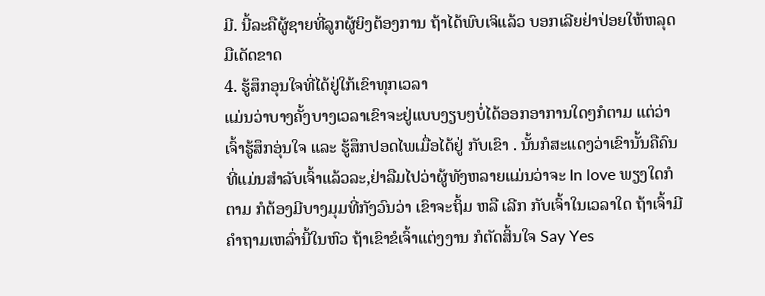ມີ. ນີ້ລະຄືຜູ້ຊາຍທີ່ລູກຜູ້ຍິງຕ້ອງການ ຖ້າໄດ້ພົບເຈິແລ້ວ ບອກເລີຍຢ່າປ່ອຍໃຫ້ຫລຸດມືເດັດຂາດ
4. ຮູ້ສຶກອຸນໃຈທີ່ໄດ້ຢູ່ໃກ້ເຂົາທຸກເວລາ
ແມ່ນວ່າບາງຄັ້ງບາງເວລາເຂົາຈະຢູ່ແບບງຽບໆບໍ່ໄດ້ອອກອາການໃດໆກໍຕາມ ແຕ່ວ່າເຈົ້າຮູ້ສຶກອຸ່ນໃຈ ແລະ ຮູ້ສຶກປອດໄພເມື່ອໄດ້ຢູ່ ກັບເຂົາ . ນັ້ນກໍສະແດງວ່າເຂົານັ້ນຄືຄົນທີ່ແມ່ນສຳລັບເຈົ້າແລ້ວລະ,ຢ່າລືມໄປວ່າຜູ້ທັງຫລາຍແມ່ນວ່າຈະ In love ພຽງໃດກໍຕາມ ກໍຕ້ອງມີບາງມຸມທີ່ກັງວົນວ່າ ເຂົາຈະຖິ້ມ ຫລື ເລີກ ກັບເຈົ້າໃນເວລາໃດ ຖ້າເຈົ້າມີຄຳຖາມເຫລົ່ານີ້ໃນຫົວ ຖ້າເຂົາຂໍເຈົ້າແຕ່ງງານ ກໍຕັດສິ້ນໃຈ Say Yes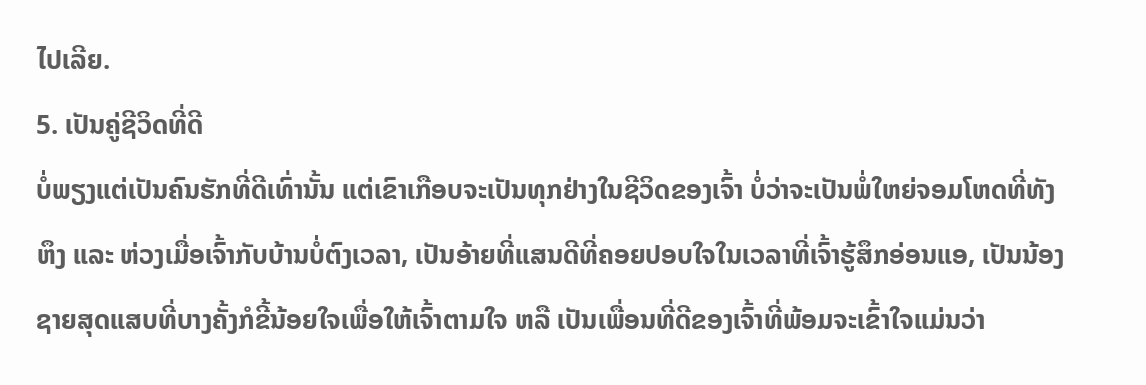ໄປເລີຍ.
5. ເປັນຄູ່ຊີວິດທີ່ດີ
ບໍ່ພຽງແຕ່ເປັນຄົນຮັກທີ່ດີເທົ່ານັ້ນ ແຕ່ເຂົາເກືອບຈະເປັນທຸກຢ່າງໃນຊີວິດຂອງເຈົ້າ ບໍ່ວ່າຈະເປັນພໍ່ໃຫຍ່ຈອມໂຫດທີ່ທັງຫຶງ ແລະ ຫ່ວງເມື່ອເຈົ້າກັບບ້ານບໍ່ຕົງເວລາ, ເປັນອ້າຍທີ່ແສນດີທີ່ຄອຍປອບໃຈໃນເວລາທີ່ເຈົ້າຮູ້ສຶກອ່ອນແອ, ເປັນນ້ອງຊາຍສຸດແສບທີ່ບາງຄັ້ງກໍຂີ້ນ້ອຍໃຈເພື່ອໃຫ້ເຈົ້າຕາມໃຈ ຫລື ເປັນເພື່ອນທີ່ດີຂອງເຈົ້າທີ່ພ້ອມຈະເຂົ້າໃຈແມ່ນວ່າ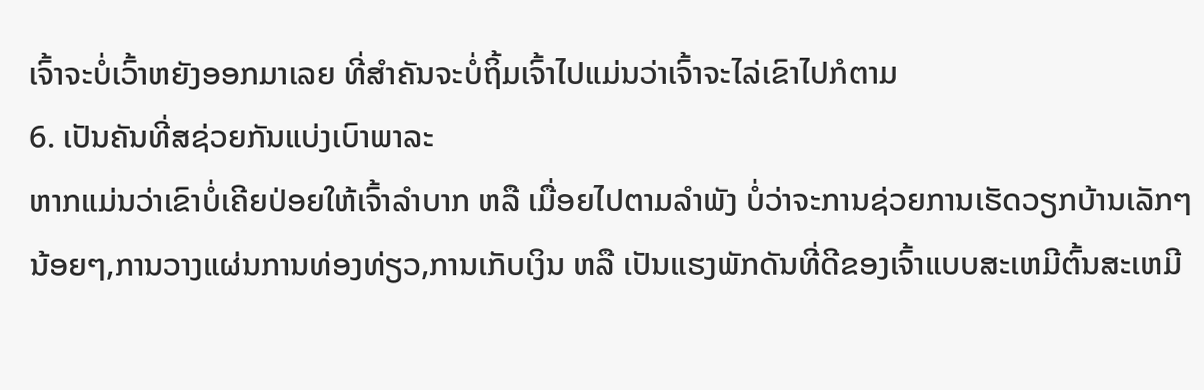ເຈົ້າຈະບໍ່ເວົ້າຫຍັງອອກມາເລຍ ທີ່ສຳຄັນຈະບໍ່ຖິ້ມເຈົ້າໄປແມ່ນວ່າເຈົ້າຈະໄລ່ເຂົາໄປກໍຕາມ
6. ເປັນຄັນທີ່ສຊ່ວຍກັນແບ່ງເບົາພາລະ
ຫາກແມ່ນວ່າເຂົາບໍ່ເຄີຍປ່ອຍໃຫ້ເຈົ້າລຳບາກ ຫລື ເມື່ອຍໄປຕາມລຳພັງ ບໍ່ວ່າຈະການຊ່ວຍການເຮັດວຽກບ້ານເລັກໆ ນ້ອຍໆ,ການວາງແຜ່ນການທ່ອງທ່ຽວ,ການເກັບເງິນ ຫລື ເປັນແຮງພັກດັນທີ່ດີຂອງເຈົ້າແບບສະເຫມີຕົ້ນສະເຫມີ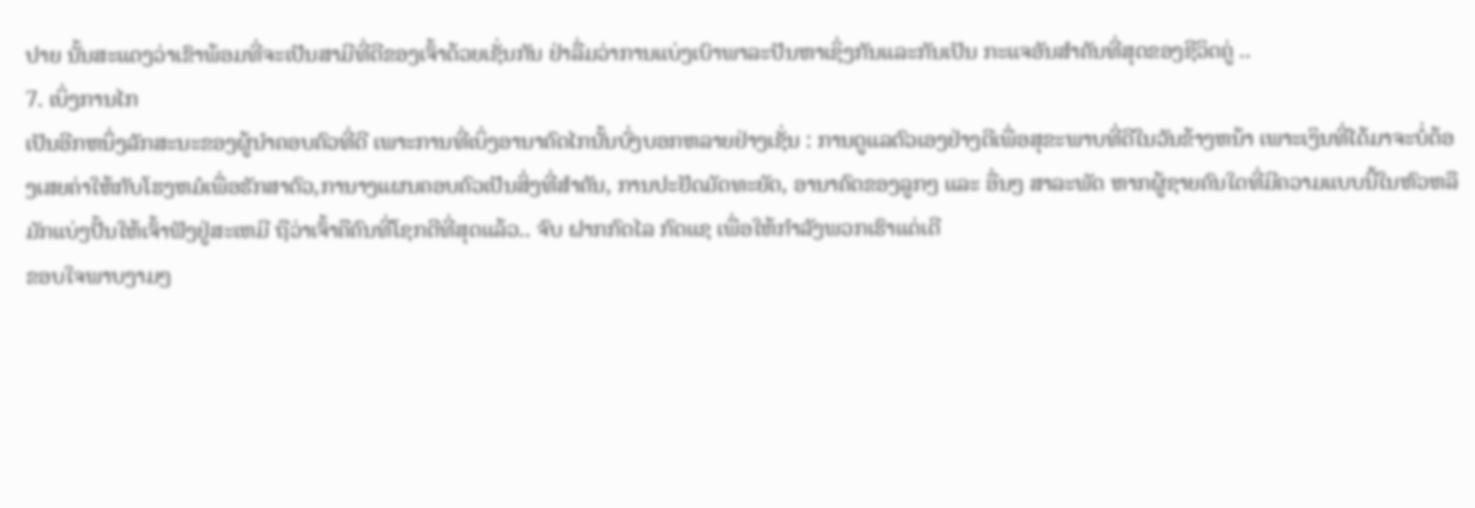ປາຍ ນັ້ນສະແດງວ່າເຂົາພ້ອມທີ່ຈະເປັນສາມີທີ່ດີຂອງເຈົ້າດ້ວຍເຊັ່ນກັນ ຢ່າລື່ມວ່າການແບ່ງເບົາພາລະປັນຫາເຊິ່ງກັນແລະກັນເປັນ ກະແຈອັນສຳຄັນທີ່ສຸດຂອງຊີວິດຄູ່ ..
7. ເບິ່ງການໄກ
ເປັນອີກຫນຶ່ງລັກສະນະຂອງຜູ້ນຳຄອບຄົວທີ່ດີ ເພາະການທີ່ເບິ່ງອານາຄົດໄກນັ້ນບົ່ງບອກຫລາຍຢ່າງເຊັ່ນ : ການດູແລຕົວເອງຢ່າງດີເພື່ອສຸຂະພາບທີ່ດີໃນວັນຂ້າງຫນ້າ ເພາະເງິນທີ່ໄດ້ມາຈະບໍ່ຕ້ອງເສຍຄ່າໃຫ້ກັບໂຮງຫມໍເພື່ອຮັກສາຕົວ,ການາງແຜນຄອບຄົວເປັນສິ່ງທີ່ສຳຄັນ, ການປະຢັດມັດທະຍັດ, ອານາຄົດຂອງລູກໆ ແລະ ອື່ນໆ ສາລະພັດ ຫາກຜູ້ຊາຍຄົນໃດທີ່ມີຄວາມແບບນີ້ໃນຫົວຫລືມັກແບ່ງປັ້ນໃຫ້ເຈົ້າຟັງຢູ່ສະເຫມີ ຖືວ່າເຈົ້າຄືຄົນທີ່ໂຊກດີທີ່ສຸດແລ້ວ.. ຈົບ ຝາກກົດໄລ ກົດແຊ ເພື່ອໃຫ້ກຳລັງພວກເຮົາແດ່ເດີ
ຂອບໃຈພາບງາມໆ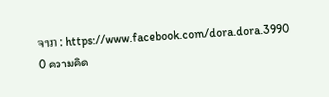ຈາກ : https://www.facebook.com/dora.dora.3990
0 ความคิด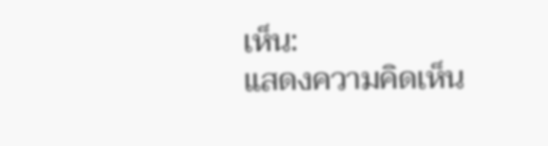เห็น:
แสดงความคิดเห็น